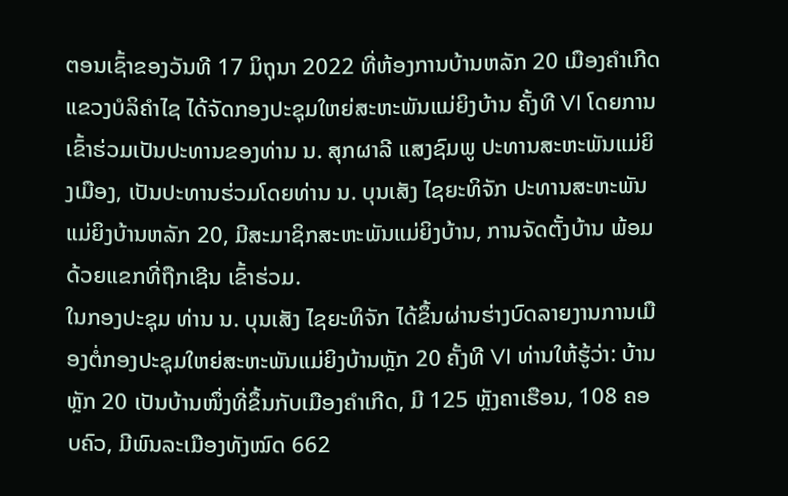ຕອນເຊົ້າຂອງວັນທີ 17 ມິຖຸນາ 2022 ທີ່ຫ້ອງການບ້ານຫລັກ 20 ເມືອງຄໍາເກີດ ແຂວງບໍລິຄຳໄຊ ໄດ້ຈັດກອງປະຊຸມໃຫຍ່ສະຫະພັນແມ່ຍິງບ້ານ ຄັ້ງທີ VI ໂດຍການເຂົ້າຮ່ວມເປັນປະທານຂອງທ່ານ ນ. ສຸກຜາລີ ແສງຊົມພູ ປະທານສະຫະພັນແມ່ຍິງເມືອງ, ເປັນປະທານຮ່ວມໂດຍທ່ານ ນ. ບຸນເສັງ ໄຊຍະທິຈັກ ປະທານສະຫະພັນແມ່ຍິງບ້ານຫລັກ 20, ມີສະມາຊິກສະຫະພັນແມ່ຍິງບ້ານ, ການຈັດຕັ້ງບ້ານ ພ້ອມດ້ວຍແຂກທີ່ຖືກເຊີນ ເຂົ້າຮ່ວມ.
ໃນກອງປະຊຸມ ທ່ານ ນ. ບຸນເສັງ ໄຊຍະທິຈັກ ໄດ້ຂຶ້ນຜ່ານຮ່າງບົດລາຍງານການເມືອງຕໍ່ກອງປະຊຸມໃຫຍ່ສະຫະພັນແມ່ຍິງບ້ານຫຼັກ 20 ຄັ້ງທີ VI ທ່ານໃຫ້ຮູ້ວ່າ: ບ້ານຫຼັກ 20 ເປັນບ້ານໜຶ່ງທີ່ຂຶ້ນກັບເມືອງຄໍາເກີດ, ມີ 125 ຫຼັງຄາເຮືອນ, 108 ຄອບຄົວ, ມີພົນລະເມືອງທັງໝົດ 662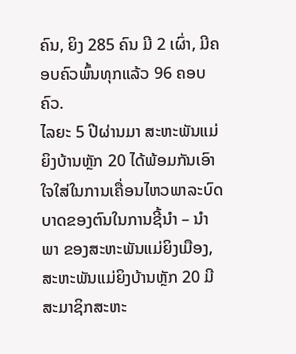ຄົນ, ຍິງ 285 ຄົນ ມີ 2 ເຜົ່າ, ມີຄອບຄົວພົ້ນທຸກແລ້ວ 96 ຄອບຄົວ.
ໄລຍະ 5 ປີຜ່ານມາ ສະຫະພັນແມ່ຍິງບ້ານຫຼັກ 20 ໄດ້ພ້ອມກັນເອົາໃຈໃສ່ໃນການເຄື່ອນໄຫວພາລະບົດບາດຂອງຕົນໃນການຊີ້ນໍາ – ນໍາພາ ຂອງສະຫະພັນແມ່ຍິງເມືອງ, ສະຫະພັນແມ່ຍິງບ້ານຫຼັກ 20 ມີສະມາຊິກສະຫະ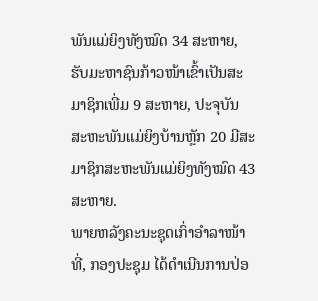ພັນແມ່ຍິງທັງໝົດ 34 ສະຫາຍ, ຮັບມະຫາຊົນກ້າວໜ້າເຂົ້າເປັນສະມາຊິກເພີ່ມ 9 ສະຫາຍ, ປະຈຸບັນ ສະຫະພັນແມ່ຍິງບ້ານຫຼັກ 20 ມີສະມາຊິກສະຫະພັນແມ່ຍິງທັງໝົດ 43 ສະຫາຍ.
ພາຍຫລັງຄະນະຊຸດເກົ່າອຳລາໜ້າທີ່, ກອງປະຊຸມ ໄດ້ດຳເນີນການປ່ອ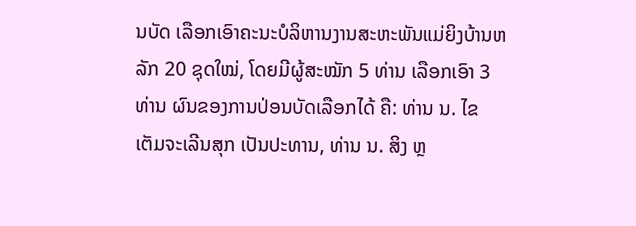ນບັດ ເລືອກເອົາຄະນະບໍລິຫານງານສະຫະພັນແມ່ຍິງບ້ານຫລັກ 20 ຊຸດໃໝ່, ໂດຍມີຜູ້ສະໝັກ 5 ທ່ານ ເລືອກເອົາ 3 ທ່ານ ຜົນຂອງການປ່ອນບັດເລືອກໄດ້ ຄື: ທ່ານ ນ. ໄຂ ເຕັມຈະເລີນສຸກ ເປັນປະທານ, ທ່ານ ນ. ສິງ ຫຼ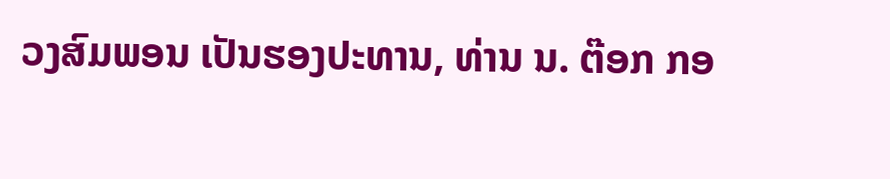ວງສົມພອນ ເປັນຮອງປະທານ, ທ່ານ ນ. ຕ໊ອກ ກອ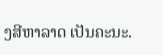ງສີຫາລາດ ເປັນຄະນະ.